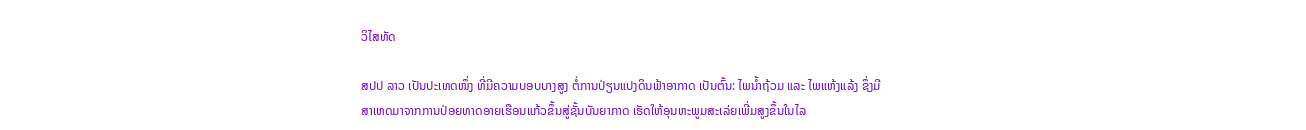ວິໄສທັດ

ສປປ ລາວ ເປັນປະເທດໜຶ່ງ ທີ່ມີຄວາມບອບບາງສູງ ຕໍ່ການປ່ຽນແປງດິນຟ້າອາກາດ ເປັນຕົ້ນ: ໄພນໍ້າຖ້ວມ ແລະ ໄພແຫ້ງແລ້ງ ຊຶ່ງມີສາເຫດມາຈາກການປ່ອຍທາດອາຍເຮືອນແກ້ວຂຶ້ນສູ່ຊັ້ນບັນຍາກາດ ເຮັດໃຫ້ອຸນຫະພູມສະເລ່ຍເພີ່ມສູງຂຶ້ນໃນໄລ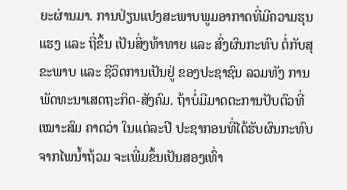ຍະຜ່ານມາ. ການປ່ຽນແປງສະພາບພູມອາກາດທີ່ມີຄວາມຮຸນແຮງ ແລະ ຖີ່ຂຶ້ນ ເປັນສິ່ງທ້າທາຍ ແລະ ສົ່ງຜົນກະທົບ ຕໍ່ກັບສຸຂະພາບ ແລະ ຊີວິດການເປັນຢູ່ ຂອງປະຊາຊົນ ລວມທັງ ການພັດທະນາເສດຖະກິດ-ສັງຄົມ. ຖ້າບໍ່ມີມາດຕະການປັບຕົວທີ່ເໝາະສົມ ຄາດວ່າ ໃນແຕ່ລະປີ ປະຊາກອນທີ່ໄດ້ຮັບຜົນກະທົບຈາກໄພນໍ້າຖ້ວມ ຈະເພີ່ມຂຶ້ນເປັນສອງເທົ່າ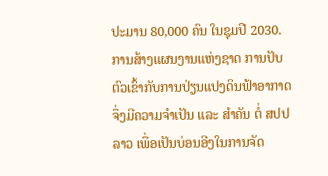ປະມານ 80,000 ຄົນ ໃນຊຸມປີ 2030. ການສ້າງແຜນງານແຫ່ງຊາດ ການປັບຕົວເຂົ້າກັບການປ່ຽນແປງດິນຟ້າອາກາດ ຈຶ່ງມີຄວາມຈໍາເປັນ ແລະ ສໍາຄັນ ຕໍ່ ສປປ ລາວ ເພື່ອເປັນບ່ອນອີງໃນການຈັດ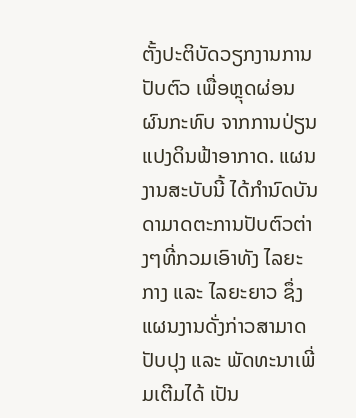ຕັ້ງປະຕິບັດວຽກງານການປັບຕົວ ເພື່ອຫຼຸດຜ່ອນຜົນກະທົບ ຈາກການປ່ຽນແປງດິນຟ້າອາກາດ. ແຜນງານສະບັບນີ້ ໄດ້ກໍານົດບັນດາມາດຕະການປັບຕົວຕ່າງໆທີ່ກວມເອົາທັງ ໄລຍະກາງ ແລະ ໄລຍະຍາວ ຊຶ່ງແຜນງານດັ່ງກ່າວສາມາດປັບປຸງ ແລະ ພັດທະນາເພີ່ມເຕີມໄດ້ ເປັນ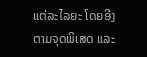ແຕ່ລະໄລຍະ ໂດຍອີງຕາມຈຸດພິເສດ ແລະ